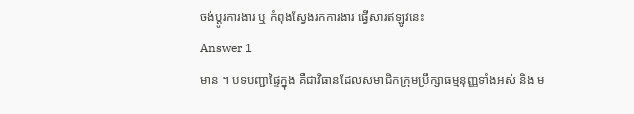ចង់ប្តូរការងារ ឬ កំពុងស្វែងរកការងារ ផ្វើសារឥឡូវនេះ
Answer 1
មាន ។ បទបញ្ជាផ្ទៃក្នុង គឺជាវិធានដែលសមាជិកក្រុមប្រឹក្សាធម្មនុញ្ញទាំងអស់ និង ម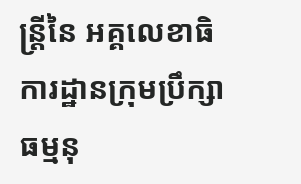ន្ត្រីនៃ អគ្គលេខាធិការដ្ឋានក្រុមប្រឹក្សាធម្មនុ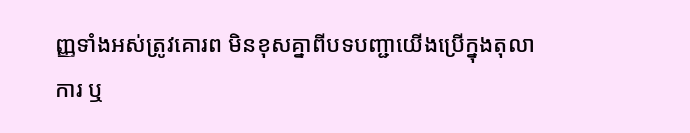ញ្ញទាំងអស់ត្រូវគោរព មិនខុសគ្នាពីបទបញ្ជាយើងប្រើក្នុងតុលាការ ឬ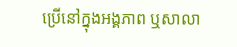ប្រើនៅក្នុងអង្គភាព ឬសាលា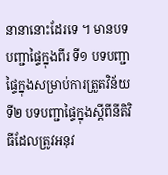នានានោះដែរទេ ។ មានបទបញ្ជាផ្ទៃក្នុងពីរ ទី១ បទបញ្ជាផ្ទៃក្នុងសម្រាប់ការត្រួតវិន័យ ទី២ បទបញ្ជាផ្ទៃក្នុងស្តីពីនីតិវិធីដែលត្រូវអនុវ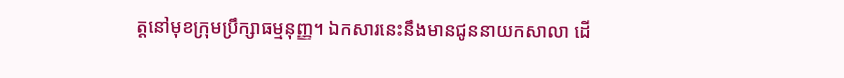ត្តនៅមុខក្រុមប្រឹក្សាធម្មនុញ្ញ។ ឯកសារនេះនឹងមានជូននាយកសាលា ដើ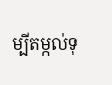ម្បីតម្កល់ទុ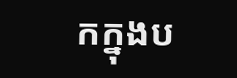កក្នុងប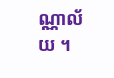ណ្ណាល័យ ។